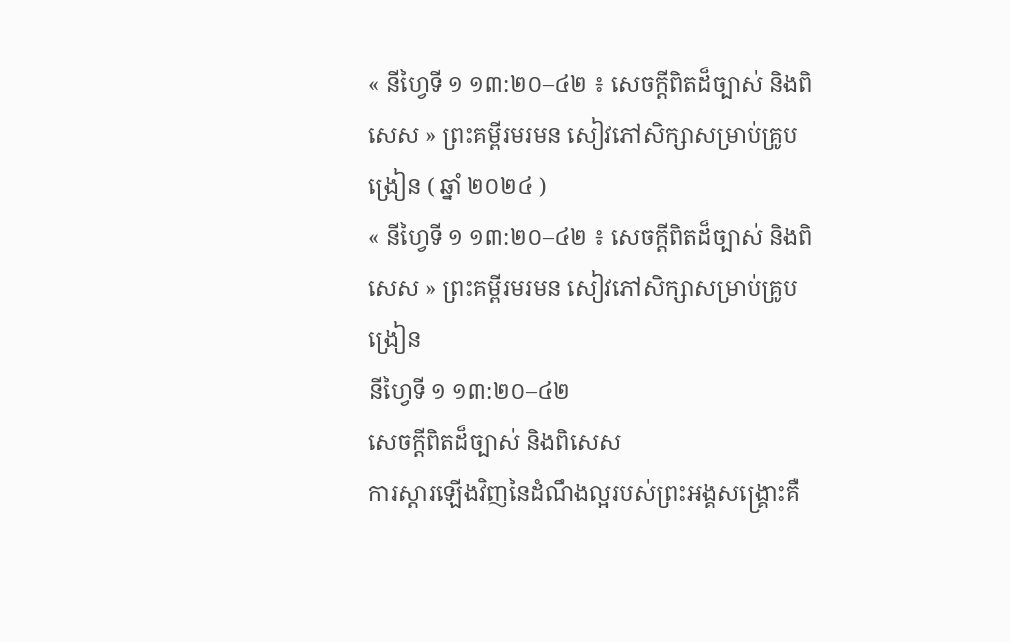« នីហ្វៃទី ១ ១៣:២០–៤២ ៖ សេចក្ដីពិតដ៏ច្បាស់ និងពិសេស » ព្រះគម្ពីរមរមន សៀវភៅសិក្សាសម្រាប់គ្រូបង្រៀន ( ឆ្នាំ ២០២៤ )
« នីហ្វៃទី ១ ១៣:២០–៤២ ៖ សេចក្ដីពិតដ៏ច្បាស់ និងពិសេស » ព្រះគម្ពីរមរមន សៀវភៅសិក្សាសម្រាប់គ្រូបង្រៀន
នីហ្វៃទី ១ ១៣:២០–៤២
សេចក្ដីពិតដ៏ច្បាស់ និងពិសេស
ការស្ដារឡើងវិញនៃដំណឹងល្អរបស់ព្រះអង្គសង្គ្រោះគឺ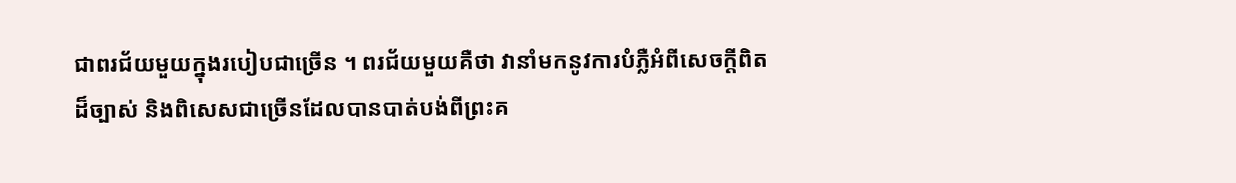ជាពរជ័យមួយក្នុងរបៀបជាច្រើន ។ ពរជ័យមួយគឺថា វានាំមកនូវការបំភ្លឺអំពីសេចក្ដីពិតដ៏ច្បាស់ និងពិសេសជាច្រើនដែលបានបាត់បង់ពីព្រះគ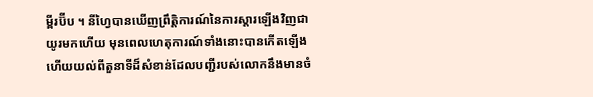ម្ពីរប៊ីប ។ នីហ្វៃបានឃើញព្រឹត្តិការណ៍នៃការស្ដារឡើងវិញជាយូរមកហើយ មុនពេលហេតុការណ៍ទាំងនោះបានកើតឡើង ហើយយល់ពីតួនាទីដ៏សំខាន់ដែលបញ្ជីរបស់លោកនឹងមានចំ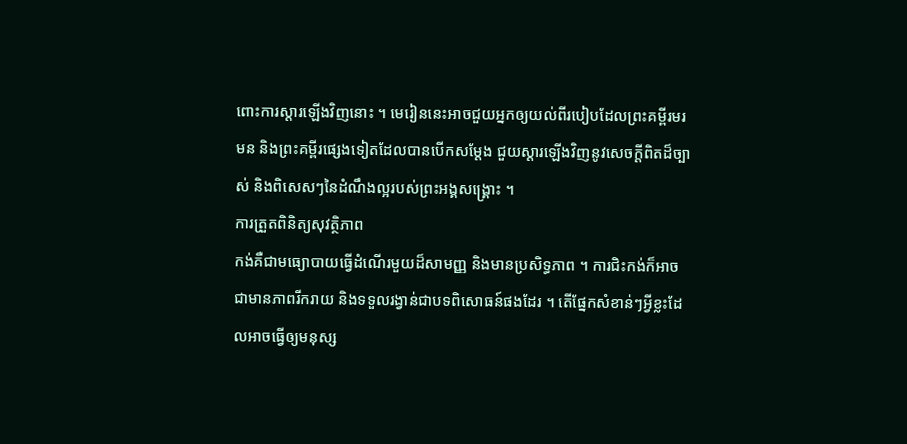ពោះការស្ដារឡើងវិញនោះ ។ មេរៀននេះអាចជួយអ្នកឲ្យយល់ពីរបៀបដែលព្រះគម្ពីរមរមន និងព្រះគម្ពីរផ្សេងទៀតដែលបានបើកសម្តែង ជួយស្ដារឡើងវិញនូវសេចក្ដីពិតដ៏ច្បាស់ និងពិសេសៗនៃដំណឹងល្អរបស់ព្រះអង្គសង្គ្រោះ ។
ការត្រួតពិនិត្យសុវត្ថិភាព
កង់គឺជាមធ្យោបាយធ្វើដំណើរមួយដ៏សាមញ្ញ និងមានប្រសិទ្ធភាព ។ ការជិះកង់ក៏អាចជាមានភាពរីករាយ និងទទួលរង្វាន់ជាបទពិសោធន៍ផងដែរ ។ តើផ្នែកសំខាន់ៗអ្វីខ្លះដែលអាចធ្វើឲ្យមនុស្ស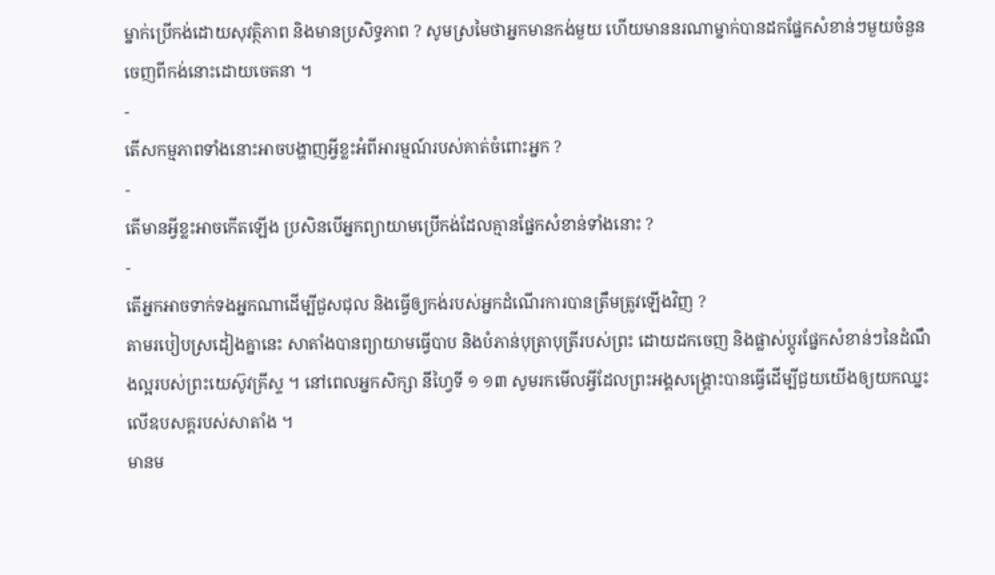ម្នាក់ប្រើកង់ដោយសុវត្ថិភាព និងមានប្រសិទ្ធភាព ? សូមស្រមៃថាអ្នកមានកង់មួយ ហើយមាននរណាម្នាក់បានដកផ្នែកសំខាន់ៗមួយចំនួនចេញពីកង់នោះដោយចេតនា ។
-
តើសកម្មភាពទាំងនោះអាចបង្ហាញអ្វីខ្លះអំពីអារម្មណ៍របស់គាត់ចំពោះអ្នក ?
-
តើមានអ្វីខ្លះអាចកើតឡើង ប្រសិនបើអ្នកព្យាយាមប្រើកង់ដែលគ្មានផ្នែកសំខាន់ទាំងនោះ ?
-
តើអ្នកអាចទាក់ទងអ្នកណាដើម្បីជួសជុល និងធ្វើឲ្យកង់របស់អ្នកដំណើរការបានត្រឹមត្រូវឡើងវិញ ?
តាមរបៀបស្រដៀងគ្នានេះ សាតាំងបានព្យាយាមធ្វើបាប និងបំភាន់បុត្រាបុត្រីរបស់ព្រះ ដោយដកចេញ និងផ្លាស់ប្តូរផ្នែកសំខាន់ៗនៃដំណឹងល្អរបស់ព្រះយេស៊ូវគ្រីស្ទ ។ នៅពេលអ្នកសិក្សា នីហ្វៃទី ១ ១៣ សូមរកមើលអ្វីដែលព្រះអង្គសង្គ្រោះបានធ្វើដើម្បីជួយយើងឲ្យយកឈ្នះលើឧបសគ្គរបស់សាតាំង ។
មានម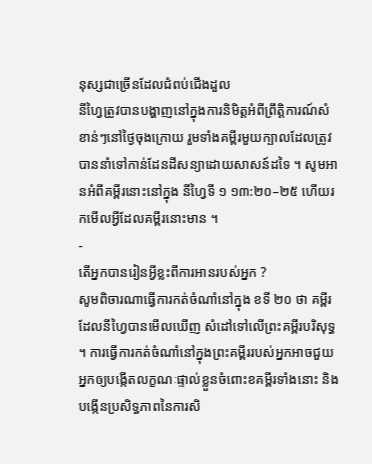នុស្សជាច្រើនដែលជំពប់ជើងដួល
នីហ្វៃត្រូវបានបង្ហាញនៅក្នុងការនិមិត្តអំពីព្រឹត្តិការណ៍សំខាន់ៗនៅថ្ងៃចុងក្រោយ រួមទាំងគម្ពីរមួយក្បាលដែលត្រូវបាននាំទៅកាន់ដែនដីសន្យាដោយសាសន៍ដទៃ ។ សូមអានអំពីគម្ពីរនោះនៅក្នុង នីហ្វៃទី ១ ១៣:២០–២៥ ហើយរកមើលអ្វីដែលគម្ពីរនោះមាន ។
-
តើអ្នកបានរៀនអ្វីខ្លះពីការអានរបស់អ្នក ?
សូមពិចារណាធ្វើការកត់ចំណាំនៅក្នុង ខទី ២០ ថា គម្ពីរ ដែលនីហ្វៃបានមើលឃើញ សំដៅទៅលើព្រះគម្ពីរបរិសុទ្ធ ។ ការធ្វើការកត់ចំណាំនៅក្នុងព្រះគម្ពីររបស់អ្នកអាចជួយអ្នកឲ្យបង្កើតលក្ខណៈផ្ទាល់ខ្លួនចំពោះខគម្ពីរទាំងនោះ និងបង្កើនប្រសិទ្ធភាពនៃការសិ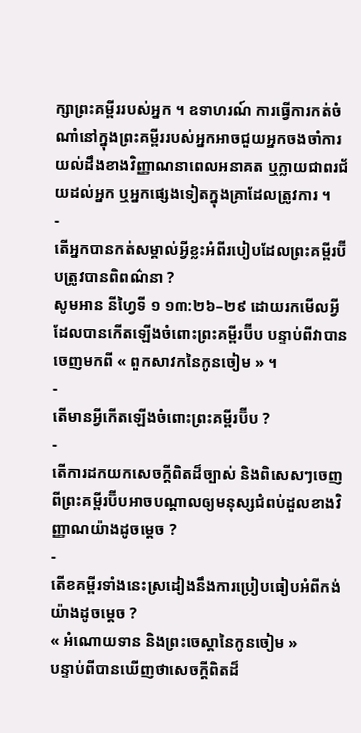ក្សាព្រះគម្ពីររបស់អ្នក ។ ឧទាហរណ៍ ការធ្វើការកត់ចំណាំនៅក្នុងព្រះគម្ពីររបស់អ្នកអាចជួយអ្នកចងចាំការយល់ដឹងខាងវិញ្ញាណនាពេលអនាគត ឬក្លាយជាពរជ័យដល់អ្នក ឬអ្នកផ្សេងទៀតក្នុងគ្រាដែលត្រូវការ ។
-
តើអ្នកបានកត់សម្គាល់អ្វីខ្លះអំពីរបៀបដែលព្រះគម្ពីរប៊ីបត្រូវបានពិពណ៌នា ?
សូមអាន នីហ្វៃទី ១ ១៣:២៦–២៩ ដោយរកមើលអ្វីដែលបានកើតឡើងចំពោះព្រះគម្ពីរប៊ីប បន្ទាប់ពីវាបានចេញមកពី « ពួកសាវកនៃកូនចៀម » ។
-
តើមានអ្វីកើតឡើងចំពោះព្រះគម្ពីរប៊ីប ?
-
តើការដកយកសេចក្ដីពិតដ៏ច្បាស់ និងពិសេសៗចេញពីព្រះគម្ពីរប៊ីបអាចបណ្ដាលឲ្យមនុស្សជំពប់ដួលខាងវិញ្ញាណយ៉ាងដូចម្ដេច ?
-
តើខគម្ពីរទាំងនេះស្រដៀងនឹងការប្រៀបធៀបអំពីកង់យ៉ាងដូចម្ដេច ?
« អំណោយទាន និងព្រះចេស្ដានៃកូនចៀម »
បន្ទាប់ពីបានឃើញថាសេចក្តីពិតដ៏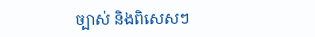ច្បាស់ និងពិសេសៗ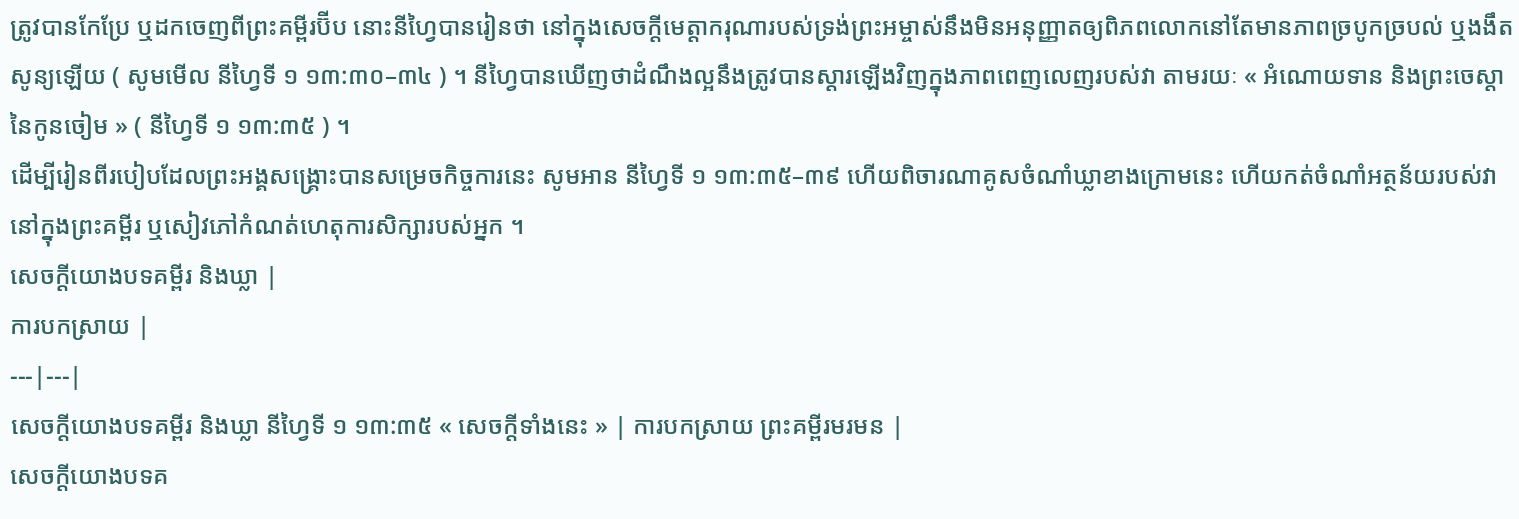ត្រូវបានកែប្រែ ឬដកចេញពីព្រះគម្ពីរប៊ីប នោះនីហ្វៃបានរៀនថា នៅក្នុងសេចក្តីមេត្តាករុណារបស់ទ្រង់ព្រះអម្ចាស់នឹងមិនអនុញ្ញាតឲ្យពិភពលោកនៅតែមានភាពច្របូកច្របល់ ឬងងឹតសូន្យឡើយ ( សូមមើល នីហ្វៃទី ១ ១៣:៣០–៣៤ ) ។ នីហ្វៃបានឃើញថាដំណឹងល្អនឹងត្រូវបានស្ដារឡើងវិញក្នុងភាពពេញលេញរបស់វា តាមរយៈ « អំណោយទាន និងព្រះចេស្តានៃកូនចៀម » ( នីហ្វៃទី ១ ១៣:៣៥ ) ។
ដើម្បីរៀនពីរបៀបដែលព្រះអង្គសង្គ្រោះបានសម្រេចកិច្ចការនេះ សូមអាន នីហ្វៃទី ១ ១៣:៣៥–៣៩ ហើយពិចារណាគូសចំណាំឃ្លាខាងក្រោមនេះ ហើយកត់ចំណាំអត្ថន័យរបស់វានៅក្នុងព្រះគម្ពីរ ឬសៀវភៅកំណត់ហេតុការសិក្សារបស់អ្នក ។
សេចក្តីយោងបទគម្ពីរ និងឃ្លា |
ការបកស្រាយ |
---|---|
សេចក្តីយោងបទគម្ពីរ និងឃ្លា នីហ្វៃទី ១ ១៣:៣៥ « សេចក្តីទាំងនេះ » | ការបកស្រាយ ព្រះគម្ពីរមរមន |
សេចក្តីយោងបទគ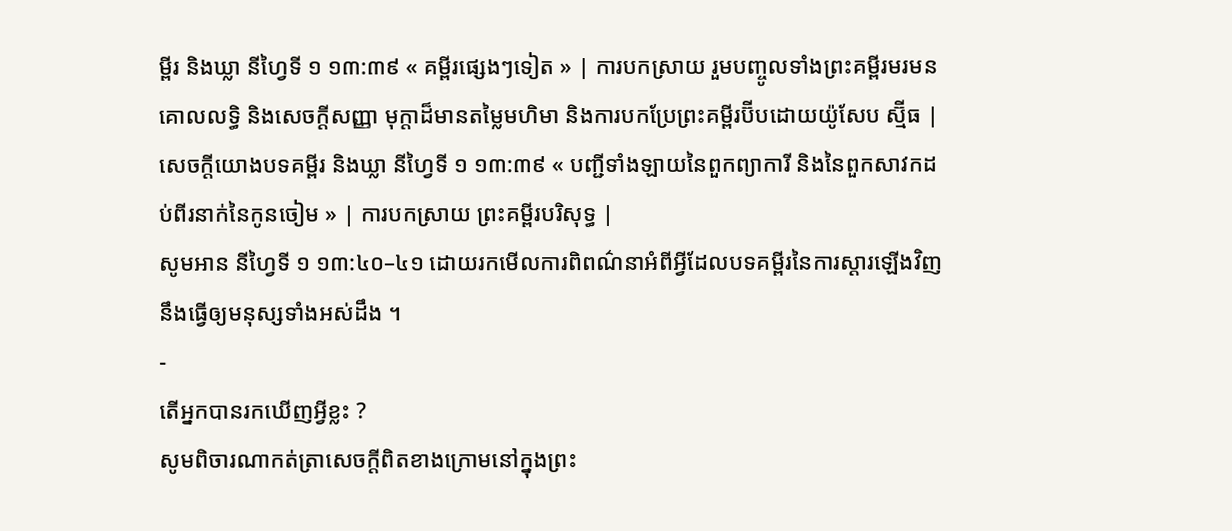ម្ពីរ និងឃ្លា នីហ្វៃទី ១ ១៣:៣៩ « គម្ពីរផ្សេងៗទៀត » | ការបកស្រាយ រួមបញ្ចូលទាំងព្រះគម្ពីរមរមន គោលលទ្ធិ និងសេចក្តីសញ្ញា មុក្តាដ៏មានតម្លៃមហិមា និងការបកប្រែព្រះគម្ពីរប៊ីបដោយយ៉ូសែប ស្ម៊ីធ |
សេចក្តីយោងបទគម្ពីរ និងឃ្លា នីហ្វៃទី ១ ១៣:៣៩ « បញ្ជីទាំងឡាយនៃពួកព្យាការី និងនៃពួកសាវកដប់ពីរនាក់នៃកូនចៀម » | ការបកស្រាយ ព្រះគម្ពីរបរិសុទ្ធ |
សូមអាន នីហ្វៃទី ១ ១៣:៤០–៤១ ដោយរកមើលការពិពណ៌នាអំពីអ្វីដែលបទគម្ពីរនៃការស្ដារឡើងវិញនឹងធ្វើឲ្យមនុស្សទាំងអស់ដឹង ។
-
តើអ្នកបានរកឃើញអ្វីខ្លះ ?
សូមពិចារណាកត់ត្រាសេចក្ដីពិតខាងក្រោមនៅក្នុងព្រះ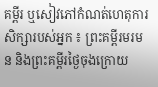គម្ពីរ ឬសៀវភៅកំណត់ហេតុការសិក្សារបស់អ្នក ៖ ព្រះគម្ពីរមរមន និងព្រះគម្ពីរថ្ងៃចុងក្រោយ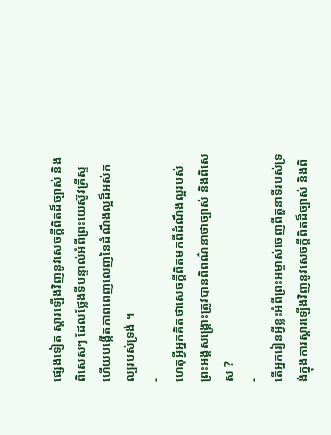ផ្សេងទៀត ស្ដារឡើងវិញនូវសេចក្ដីពិតដ៏ច្បាស់ និងពិសេសៗ ដែលថ្លែងទីបន្ទាល់អំពីព្រះយេស៊ូវគ្រីស្ទ ហើយបង្កើតភាពពេញលេញនៃដំណឹងល្អដ៏អស់កល្បរបស់ទ្រង់ ។
-
ហេតុអ្វីអ្នកគិតថាសេចក្ដីពិតមកពីដំណឹងល្អរបស់ព្រះអង្គសង្គ្រោះត្រូវបានពិពណ៌នាថាច្បាស់ និងពិសេស ?
-
តើអ្នករៀនអ្វីខ្លះអំពីព្រះអម្ចាស់ចេញពីតួនាទីរបស់ទ្រង់ក្នុងការស្ដារឡើងវិញនូវសេចក្ដីពិតដ៏ច្បាស់ និងពិ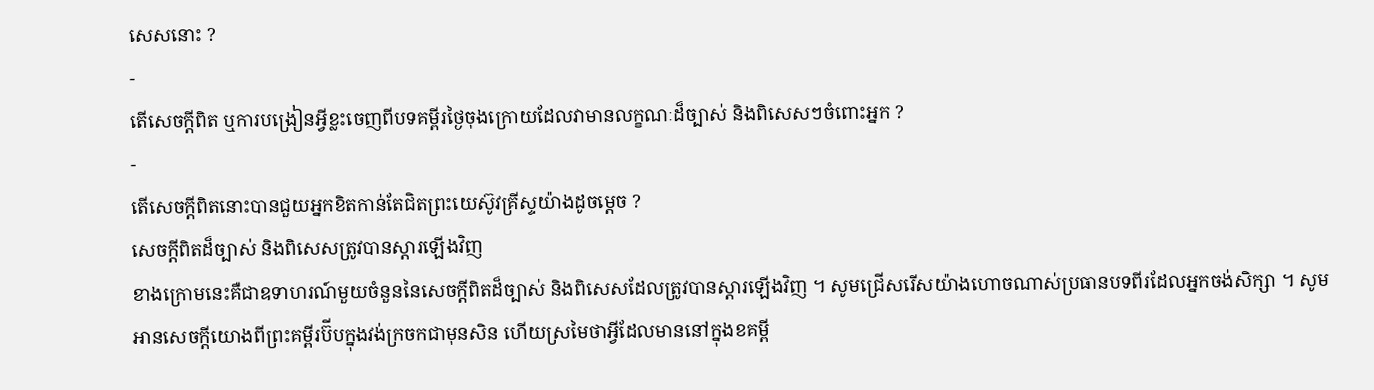សេសនោះ ?
-
តើសេចក្ដីពិត ឬការបង្រៀនអ្វីខ្លះចេញពីបទគម្ពីរថ្ងៃចុងក្រោយដែលវាមានលក្ខណៈដ៏ច្បាស់ និងពិសេសៗចំពោះអ្នក ?
-
តើសេចក្ដីពិតនោះបានជួយអ្នកខិតកាន់តែជិតព្រះយេស៊ូវគ្រីស្ទយ៉ាងដូចម្ដេច ?
សេចក្តីពិតដ៏ច្បាស់ និងពិសេសត្រូវបានស្តារឡើងវិញ
ខាងក្រោមនេះគឺជាឧទាហរណ៍មួយចំនួននៃសេចក្ដីពិតដ៏ច្បាស់ និងពិសេសដែលត្រូវបានស្ដារឡើងវិញ ។ សូមជ្រើសរើសយ៉ាងហោចណាស់ប្រធានបទពីរដែលអ្នកចង់សិក្សា ។ សូមអានសេចក្ដីយោងពីព្រះគម្ពីរប៊ីបក្នុងវង់ក្រចកជាមុនសិន ហើយស្រមៃថាអ្វីដែលមាននៅក្នុងខគម្ពី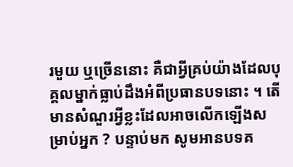រមួយ ឬច្រើននោះ គឺជាអ្វីគ្រប់យ៉ាងដែលបុគ្គលម្នាក់ធ្លាប់ដឹងអំពីប្រធានបទនោះ ។ តើមានសំណួរអ្វីខ្លះដែលអាចលើកឡើងសម្រាប់អ្នក ? បន្ទាប់មក សូមអានបទគ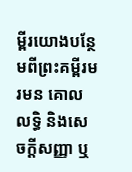ម្ពីរយោងបន្ថែមពីព្រះគម្ពីរមរមន គោលលទ្ធិ និងសេចក្តីសញ្ញា ឬ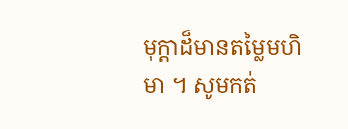មុក្តាដ៏មានតម្លៃមហិមា ។ សូមកត់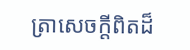ត្រាសេចក្តីពិតដ៏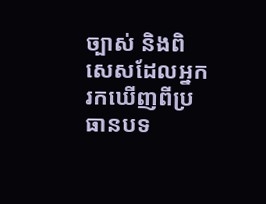ច្បាស់ និងពិសេសដែលអ្នករកឃើញពីប្រធានបទ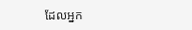ដែលអ្នក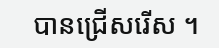បានជ្រើសរើស ។